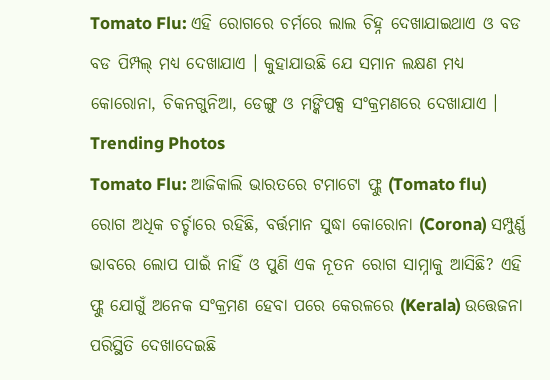Tomato Flu: ଏହି ରୋଗରେ ଚର୍ମରେ ଲାଲ ଚିହ୍ନ ଦେଖାଯାଇଥାଏ ଓ ବଡ ବଡ ପିମ୍ପଲ୍ ମଧ୍ୟ ଦେଖାଯାଏ । କୁହାଯାଉଛି ଯେ ସମାନ ଲକ୍ଷଣ ମଧ୍ୟ କୋରୋନା, ଚିକନଗୁନିଆ, ଡେଙ୍ଗୁ ଓ ମଙ୍କିପକ୍ସ ସଂକ୍ରମଣରେ ଦେଖାଯାଏ ।
Trending Photos
Tomato Flu: ଆଜିକାଲି ଭାରତରେ ଟମାଟୋ ଫ୍ଲୁ (Tomato flu) ରୋଗ ଅଧିକ ଚର୍ଚ୍ଚାରେ ରହିଛି, ବର୍ତ୍ତମାନ ସୁଦ୍ଧା କୋରୋନା (Corona) ସମ୍ପୁର୍ଣ୍ଣ ଭାବରେ ଲୋପ ପାଇଁ ନାହିଁ ଓ ପୁଣି ଏକ ନୂତନ ରୋଗ ସାମ୍ନାକୁ ଆସିଛି? ଏହି ଫ୍ଲୁ ଯୋଗୁଁ ଅନେକ ସଂକ୍ରମଣ ହେବା ପରେ କେରଳରେ (Kerala) ଉତ୍ତେଜନା ପରିସ୍ଥିତି ଦେଖାଦେଇଛି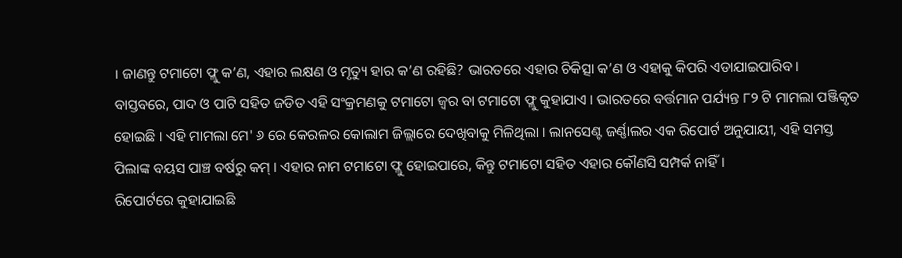। ଜାଣନ୍ତୁ ଟମାଟୋ ଫ୍ଲୁ କ’ଣ, ଏହାର ଲକ୍ଷଣ ଓ ମୃତ୍ୟୁ ହାର କ’ଣ ରହିଛି? ଭାରତରେ ଏହାର ଚିକିତ୍ସା କ’ଣ ଓ ଏହାକୁ କିପରି ଏଡାଯାଇପାରିବ ।
ବାସ୍ତବରେ, ପାଦ ଓ ପାଟି ସହିତ ଜଡିତ ଏହି ସଂକ୍ରମଣକୁ ଟମାଟୋ ଜ୍ୱର ବା ଟମାଟୋ ଫ୍ଲୁ କୁହାଯାଏ । ଭାରତରେ ବର୍ତ୍ତମାନ ପର୍ଯ୍ୟନ୍ତ ୮୨ ଟି ମାମଲା ପଞ୍ଜିକୃତ ହୋଇଛି । ଏହି ମାମଲା ମେ' ୬ ରେ କେରଳର କୋଲାମ ଜିଲ୍ଲାରେ ଦେଖିବାକୁ ମିଳିଥିଲା । ଲାନସେଣ୍ଟ ଜର୍ଣ୍ଣାଲର ଏକ ରିପୋର୍ଟ ଅନୁଯାୟୀ, ଏହି ସମସ୍ତ ପିଲାଙ୍କ ବୟସ ପାଞ୍ଚ ବର୍ଷରୁ କମ୍ । ଏହାର ନାମ ଟମାଟୋ ଫ୍ଲୁ ହୋଇପାରେ, କିନ୍ତୁ ଟମାଟୋ ସହିତ ଏହାର କୌଣସି ସମ୍ପର୍କ ନାହିଁ ।
ରିପୋର୍ଟରେ କୁହାଯାଇଛି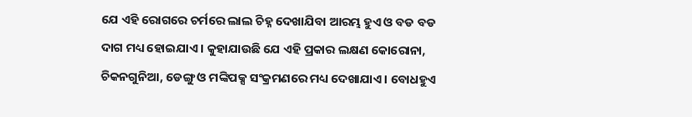ଯେ ଏହି ରୋଗରେ ଚର୍ମରେ ଲାଲ ଚିହ୍ନ ଦେଖାଯିବା ଆରମ୍ଭ ହୁଏ ଓ ବଡ ବଡ ଦାଗ ମଧ୍ୟ ହୋଇଯାଏ । କୁହାଯାଉଛି ଯେ ଏହି ପ୍ରକାର ଲକ୍ଷଣ କୋରୋନା, ଚିକନଗୁନିଆ, ଡେଙ୍ଗୁ ଓ ମଙ୍କିପକ୍ସ ସଂକ୍ରମଣରେ ମଧ୍ୟ ଦେଖାଯାଏ । ବୋଧହୁଏ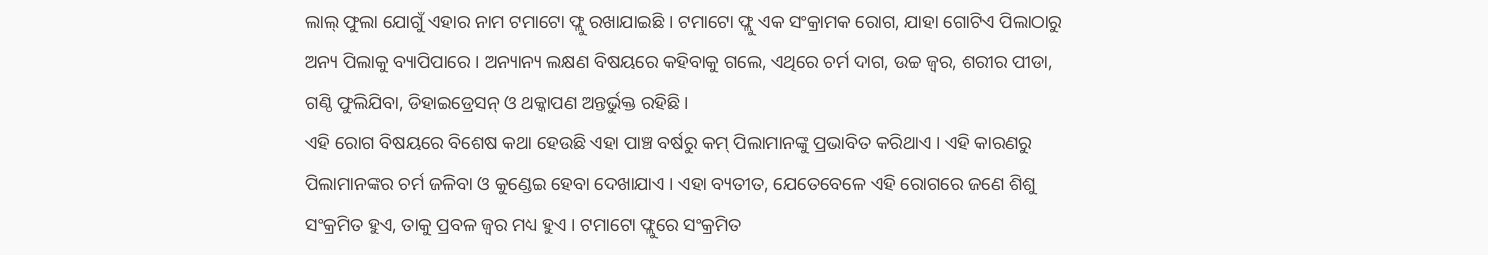ଲାଲ୍ ଫୁଲା ଯୋଗୁଁ ଏହାର ନାମ ଟମାଟୋ ଫ୍ଲୁ ରଖାଯାଇଛି । ଟମାଟୋ ଫ୍ଲୁ ଏକ ସଂକ୍ରାମକ ରୋଗ, ଯାହା ଗୋଟିଏ ପିଲାଠାରୁ ଅନ୍ୟ ପିଲାକୁ ବ୍ୟାପିପାରେ । ଅନ୍ୟାନ୍ୟ ଲକ୍ଷଣ ବିଷୟରେ କହିବାକୁ ଗଲେ, ଏଥିରେ ଚର୍ମ ଦାଗ, ଉଚ୍ଚ ଜ୍ୱର, ଶରୀର ପୀଡା, ଗଣ୍ଠି ଫୁଲିଯିବା, ଡିହାଇଡ୍ରେସନ୍ ଓ ଥକ୍କାପଣ ଅନ୍ତର୍ଭୁକ୍ତ ରହିଛି ।
ଏହି ରୋଗ ବିଷୟରେ ବିଶେଷ କଥା ହେଉଛି ଏହା ପାଞ୍ଚ ବର୍ଷରୁ କମ୍ ପିଲାମାନଙ୍କୁ ପ୍ରଭାବିତ କରିଥାଏ । ଏହି କାରଣରୁ ପିଲାମାନଙ୍କର ଚର୍ମ ଜଳିବା ଓ କୁଣ୍ଡେଇ ହେବା ଦେଖାଯାଏ । ଏହା ବ୍ୟତୀତ, ଯେତେବେଳେ ଏହି ରୋଗରେ ଜଣେ ଶିଶୁ ସଂକ୍ରମିତ ହୁଏ, ତାକୁ ପ୍ରବଳ ଜ୍ୱର ମଧ୍ୟ ହୁଏ । ଟମାଟୋ ଫ୍ଲୁରେ ସଂକ୍ରମିତ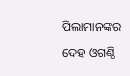ପିଲାମାନଙ୍କର ଦେହ ଓଗଣ୍ଠି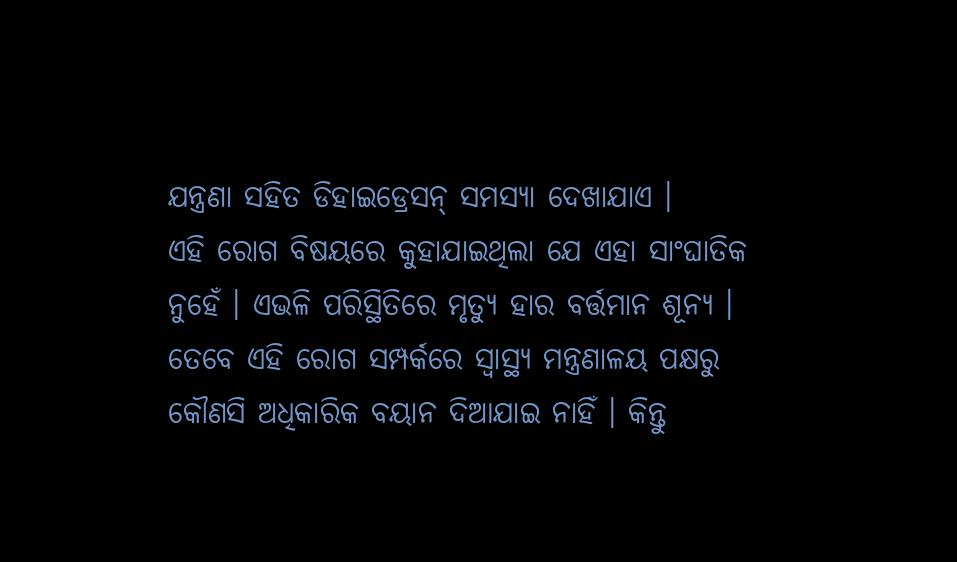ଯନ୍ତ୍ରଣା ସହିତ ଡିହାଇଡ୍ରେସନ୍ ସମସ୍ୟା ଦେଖାଯାଏ ।
ଏହି ରୋଗ ବିଷୟରେ କୁହାଯାଇଥିଲା ଯେ ଏହା ସାଂଘାତିକ ନୁହେଁ । ଏଭଳି ପରିସ୍ଥିତିରେ ମୃତ୍ୟୁ ହାର ବର୍ତ୍ତମାନ ଶୂନ୍ୟ । ତେବେ ଏହି ରୋଗ ସମ୍ପର୍କରେ ସ୍ୱାସ୍ଥ୍ୟ ମନ୍ତ୍ରଣାଳୟ ପକ୍ଷରୁ କୌଣସି ଅଧିକାରିକ ବୟାନ ଦିଆଯାଇ ନାହିଁ । କିନ୍ତୁ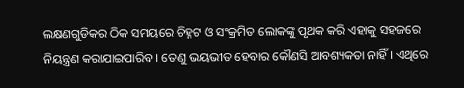ଲକ୍ଷଣଗୁଡିକର ଠିକ ସମୟରେ ଚିହ୍ନଟ ଓ ସଂକ୍ରମିତ ଲୋକଙ୍କୁ ପୃଥକ କରି ଏହାକୁ ସହଜରେ ନିୟନ୍ତ୍ରଣ କରାଯାଇପାରିବ । ତେଣୁ ଭୟଭୀତ ହେବାର କୌଣସି ଆବଶ୍ୟକତା ନାହିଁ । ଏଥିରେ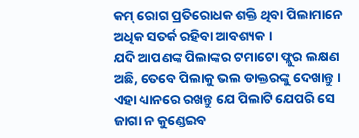କମ୍ ରୋଗ ପ୍ରତିରୋଧକ ଶକ୍ତି ଥିବା ପିଲାମାନେ ଅଧିକ ସତର୍କ ରହିବା ଆବଶ୍ୟକ ।
ଯଦି ଆପଣଙ୍କ ପିଲାଙ୍କର ଟମାଟୋ ଫ୍ଲୁର ଲକ୍ଷଣ ଅଛି, ତେବେ ପିଲାକୁ ଭଲ ଡାକ୍ତରଙ୍କୁ ଦେଖାନ୍ତୁ । ଏହା ଧ୍ୟାନରେ ରଖନ୍ତୁ ଯେ ପିଲାଟି ଯେପରି ସେ ଜାଗା ନ କୁଣ୍ଡେଇବ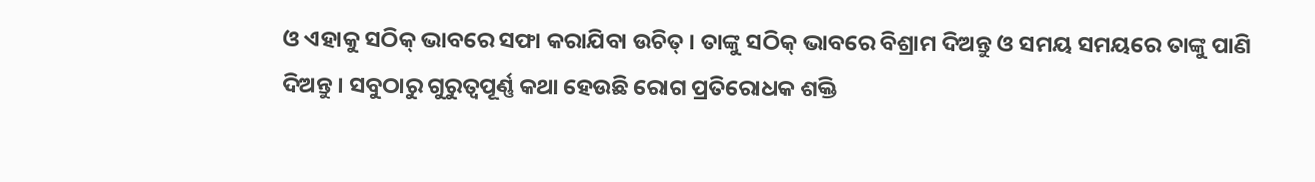ଓ ଏହାକୁ ସଠିକ୍ ଭାବରେ ସଫା କରାଯିବା ଉଚିତ୍ । ତାଙ୍କୁ ସଠିକ୍ ଭାବରେ ବିଶ୍ରାମ ଦିଅନ୍ତୁ ଓ ସମୟ ସମୟରେ ତାଙ୍କୁ ପାଣି ଦିଅନ୍ତୁ । ସବୁଠାରୁ ଗୁରୁତ୍ୱପୂର୍ଣ୍ଣ କଥା ହେଉଛି ରୋଗ ପ୍ରତିରୋଧକ ଶକ୍ତି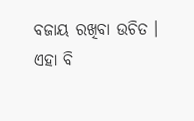ବଜାୟ ରଖିବା ଉଚିତ ।
ଏହା ବି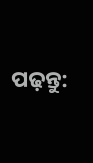ପଢ଼ନ୍ତୁ: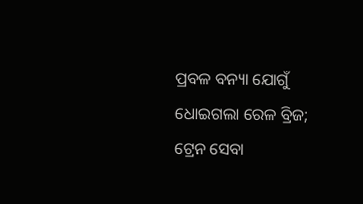ପ୍ରବଳ ବନ୍ୟା ଯୋଗୁଁ ଧୋଇଗଲା ରେଳ ବ୍ରିଜ; ଟ୍ରେନ ସେବା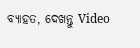ବ୍ୟାହତ, ଦେଖନ୍ତୁ Video